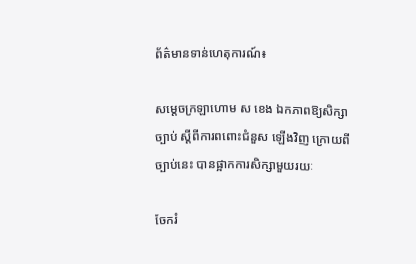ព័ត៌មានទាន់ហេតុការណ៍៖

សម្ដេចក្រឡាហោម ស ខេង ឯកភាពឱ្យសិក្សាច្បាប់ ស្ដីពីការពពោះជំនួស ឡើងវិញ ក្រោយពីច្បាប់នេះ បានផ្អាកការសិក្សាមួយរយៈ

ចែករំ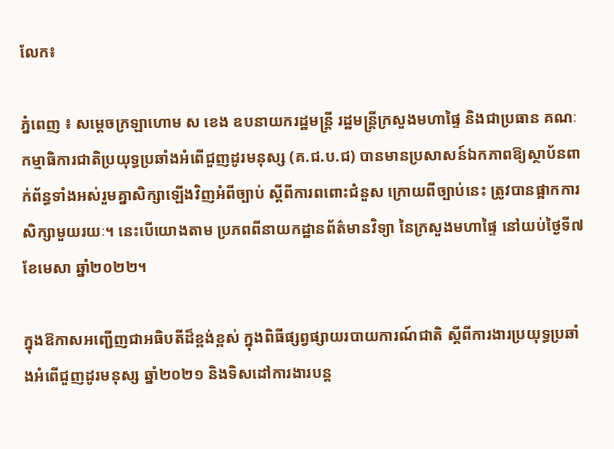លែក៖

ភ្នំពេញ ៖ សម្ដេចក្រឡាហោម ស ខេង ឧបនាយករដ្ឋមន្ដ្រី រដ្ឋមន្ដ្រីក្រសួងមហាផ្ទៃ និងជាប្រធាន គណៈកម្មាធិការជាតិប្រយុទ្ធប្រឆាំងអំពើជួញដូរមនុស្ស (គ.ជ.ប.ជ) បានមានប្រសាសន៍ឯកភាពឱ្យស្ថាប័នពាក់ព័ន្ធទាំងអស់រួមគ្នាសិក្សាឡើងវិញអំពីច្បាប់ ស្ដីពីការពពោះជំនួស ក្រោយពីច្បាប់នេះ ត្រូវបានផ្អាកការសិក្សាមួយរយៈ។ នេះបើយោងតាម ប្រភពពីនាយកដ្ឋានព័ត៌មានវិទ្យា នៃក្រសួងមហាផ្ទៃ នៅយប់ថ្ងៃទី៧ ខែមេសា ឆ្នាំ២០២២។

ក្នុងឱកាសអញ្ជើញជាអធិបតីដ៏ខ្ពង់ខ្ពស់ ក្នុងពិធីផ្សព្វផ្សាយរបាយការណ៍ជាតិ ស្ដីពីការងារប្រយុទ្ធប្រឆាំងអំពើជួញដូរមនុស្ស ឆ្នាំ២០២១ និងទិសដៅការងារបន្ដ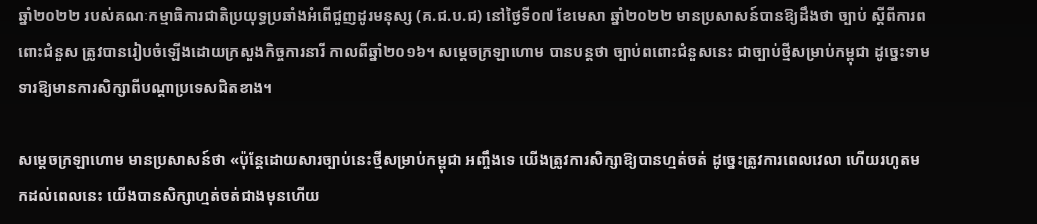ឆ្នាំ២០២២ របស់គណៈកម្មាធិការជាតិប្រយុទ្ធប្រឆាំងអំពើជួញដូរមនុស្ស (គ.ជ.ប.ជ) នៅថ្ងៃទី០៧ ខែមេសា ឆ្នាំ២០២២ មានប្រសាសន៍បានឱ្យដឹងថា ច្បាប់ ស្ដីពីការពពោះជំនួស ត្រូវបានរៀបចំឡើងដោយក្រសួងកិច្ចការនារី កាលពីឆ្នាំ២០១៦។ សម្ដេចក្រឡាហោម បានបន្ដថា ច្បាប់ពពោះជំនួសនេះ ជាច្បាប់ថ្មីសម្រាប់កម្ពុជា ដូច្នេះទាមទារឱ្យមានការសិក្សាពីបណ្ដាប្រទេសជិតខាង។

សម្ដេចក្រឡាហោម មានប្រសាសន៍ថា «ប៉ុន្ដែដោយសារច្បាប់នេះថ្មីសម្រាប់កម្ពុជា អញ្ចឹងទេ យើងត្រូវការសិក្សាឱ្យបានហ្មត់ចត់ ដូច្នេះត្រូវការពេលវេលា ហើយរហូតមកដល់ពេលនេះ យើងបានសិក្សាហ្មត់ចត់ជាងមុនហើយ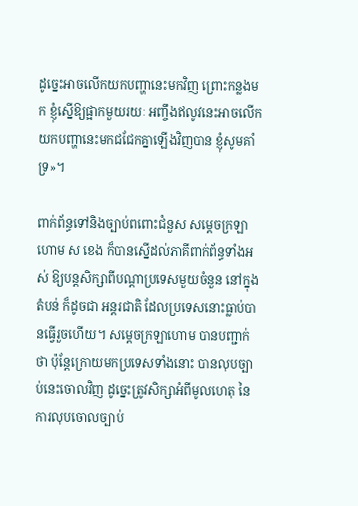ដូច្នេះអាចលើកយកបញ្ហានេះមកវិញ ព្រោះកន្លងមក ខ្ញុំស្នើឱ្យផ្អាកមួយរយៈ អញ្ចឹងឥលូវនេះអាចលើកយកបញ្ហានេះមកជជែកគ្នាឡើងវិញបាន ខ្ញុំសូមគាំទ្រ»។

ពាក់ព័ន្ធទៅនិងច្បាប់ពពោះជំនួស សម្ដេចក្រឡាហោម ស ខេង ក៏បានស្នើដល់ភាគីពាក់ព័ន្ធទាំងអស់ ឱ្យបន្ដសិក្សាពីបណ្ដាប្រទេសមួយចំនួន នៅក្នុងតំបន់ ក៏ដូចជា អន្ដរជាតិ ដែលប្រទេសនោះធ្លាប់បានធ្វើរួចហើយ។ សម្ដេចក្រឡាហោម បានបញ្ជាក់ថា ប៉ុន្ដែក្រោយមកប្រទេសទាំងនោះ បានលុបច្បាប់នេះចោលវិញ ដូច្នេះត្រូវសិក្សាអំពីមូលហេតុ នៃការលុបចោលច្បាប់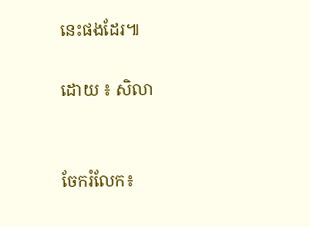នេះផងដែរ៕

ដោយ ៖ សិលា


ចែករំលែក៖